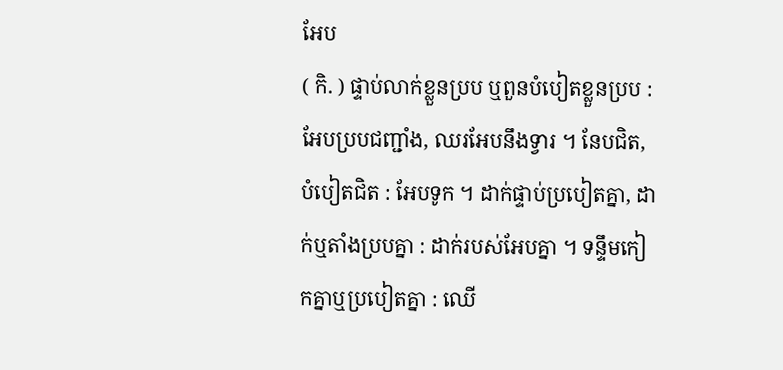អែប
( កិ. ) ផ្ទាប់លាក់ខ្លួនប្រប ឬពួនបំបៀតខ្លួនប្រប : អែបប្របជញ្ជាំង, ឈរអែបនឹងទ្វារ ។ នែបជិត, បំបៀតជិត : អែបទូក ។ ដាក់ផ្ទាប់ប្របៀតគ្នា, ដាក់ឬតាំងប្របគ្នា : ដាក់របស់អែបគ្នា ។ ទន្ទឹមកៀកគ្នាឬប្របៀតគ្នា : ឈើ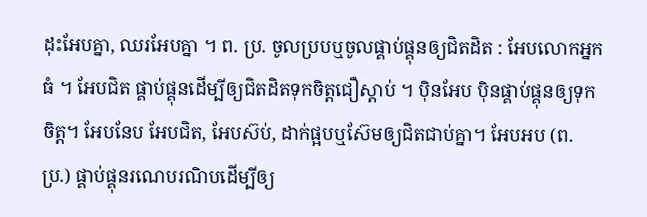ដុះអែបគ្នា, ឈរអែបគ្នា ។ ព. ប្រ. ចូលប្របឬចូលផ្គាប់ផ្គុនឲ្យជិតដិត : អែបលោកអ្នកធំ ។ អែបជិត ផ្គាប់ផ្គុនដើម្បីឲ្យជិតដិតទុកចិត្តជឿស្ដាប់ ។ ប៉ិនអែប ប៉ិនផ្គាប់ផ្គុនឲ្យទុកចិត្ត។ អែបនែប អែបជិត, អែបស៊ប់, ដាក់ផ្អបឬស៊ែមឲ្យជិតជាប់គ្នា។ អែបអប (ព. ប្រ.) ផ្គាប់ផ្គុនរណេបរណិបដើម្បីឲ្យ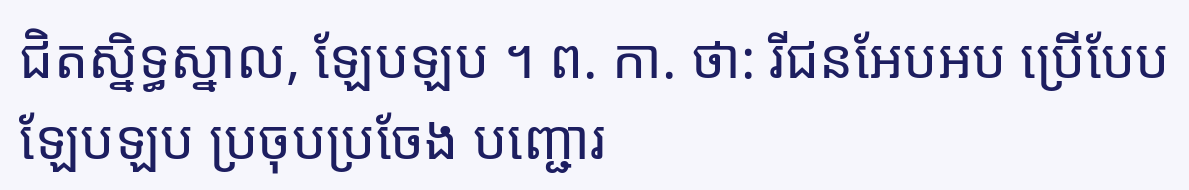ជិតស្និទ្ធស្នាល, ឡែបឡប ។ ព. កា. ថា: រីជនអែបអប ប្រើបែបឡែបឡប ប្រចុបប្រចែង បញ្ជោរ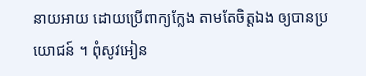នាយអាយ ដោយប្រើពាក្យក្លែង តាមតែចិត្តឯង ឲ្យបានប្រយោជន៍ ។ ពុំសូវអៀន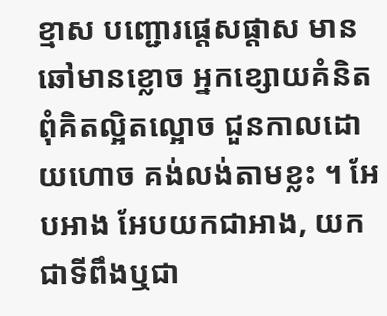ខ្មាស បញ្ជោរផ្តេសផ្តាស មានឆៅមានខ្លោច អ្នកខ្សោយគំនិត ពុំគិតល្អិតល្អោច ជួនកាលដោយហោច គង់លង់តាមខ្លះ ។ អែបអាង អែបយកជាអាង, យកជាទីពឹងឬជា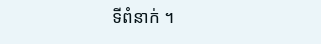ទីពំនាក់ ។